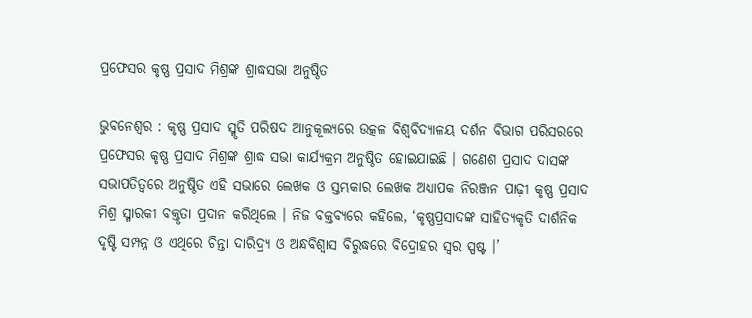ପ୍ରଫେସର କୃଷ୍ଣ ପ୍ରସାଦ ମିଶ୍ରଙ୍କ ଶ୍ରାଦ୍ଧସଭା ଅନୁଷ୍ଠିତ

ଭୁବନେଶ୍ୱର : କୃଷ୍ଣ ପ୍ରସାଦ ସ୍ମୃତି ପରିଷଦ ଆନୁକୂଲ୍ୟରେ ଉତ୍କଳ ବିଶ୍ୱବିଦ୍ୟାଳୟ ଦର୍ଶନ ବିଭାଗ ପରିସରରେ ପ୍ରଫେସର କୃଷ୍ଣ ପ୍ରସାଦ ମିଶ୍ରଙ୍କ ଶ୍ରାଦ୍ଧ ସଭା କାର୍ଯ୍ୟକ୍ରମ ଅନୁଷ୍ଠିତ ହୋଇଯାଇଛି । ଗଣେଶ ପ୍ରସାଦ ଦାସଙ୍କ ସଭାପତିତ୍ୱରେ ଅନୁଷ୍ଠିତ ଏହି ସଭାରେ ଲେଖକ ଓ ସ୍ତମ୍ଭକାର ଲେଖକ ଅଧ୍ୟାପକ ନିରଞ୍ଜନ ପାଢ଼ୀ କୃଷ୍ଣ ପ୍ରସାଦ ମିଶ୍ର ସ୍ମାରକୀ ବକ୍ତୃତା ପ୍ରଦାନ କରିଥିଲେ । ନିଜ ବକ୍ତବ୍ୟରେ କହିଲେ, ‘କୃଷ୍ଣପ୍ରସାଦଙ୍କ ସାହିତ୍ୟକୃତି ଦାର୍ଶନିକ ଦୃଷ୍ଟି ସମ୍ପନ୍ନ ଓ ଏଥିରେ ଚିନ୍ତା ଦାରିଦ୍ର୍ୟ ଓ ଅନ୍ଧବିଶ୍ୱାସ ବିରୁଦ୍ଧରେ ବିଦ୍ରୋହର ସ୍ୱର ସ୍ପଷ୍ଟ ।’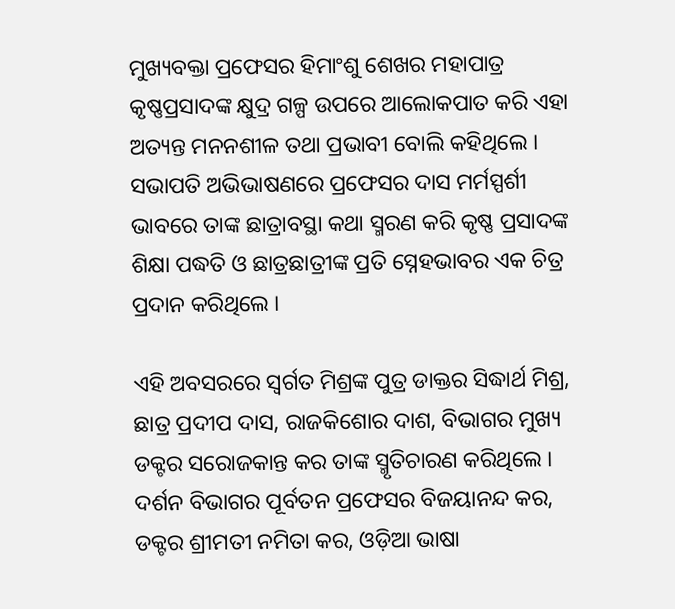ମୁଖ୍ୟବକ୍ତା ପ୍ରଫେସର ହିମାଂଶୁ ଶେଖର ମହାପାତ୍ର କୃଷ୍ଣପ୍ରସାଦଙ୍କ କ୍ଷୁଦ୍ର ଗଳ୍ପ ଉପରେ ଆଲୋକପାତ କରି ଏହା ଅତ୍ୟନ୍ତ ମନନଶୀଳ ତଥା ପ୍ରଭାବୀ ବୋଲି କହିଥିଲେ । ସଭାପତି ଅଭିଭାଷଣରେ ପ୍ରଫେସର ଦାସ ମର୍ମସ୍ପର୍ଶୀ ଭାବରେ ତାଙ୍କ ଛାତ୍ରାବସ୍ଥା କଥା ସ୍ମରଣ କରି କୃଷ୍ଣ ପ୍ରସାଦଙ୍କ ଶିକ୍ଷା ପଦ୍ଧତି ଓ ଛାତ୍ରଛାତ୍ରୀଙ୍କ ପ୍ରତି ସ୍ନେହଭାବର ଏକ ଚିତ୍ର ପ୍ରଦାନ କରିଥିଲେ ।

ଏହି ଅବସରରେ ସ୍ଵର୍ଗତ ମିଶ୍ରଙ୍କ ପୁତ୍ର ଡାକ୍ତର ସିଦ୍ଧାର୍ଥ ମିଶ୍ର, ଛାତ୍ର ପ୍ରଦୀପ ଦାସ, ରାଜକିଶୋର ଦାଶ, ବିଭାଗର ମୁଖ୍ୟ ଡକ୍ଟର ସରୋଜକାନ୍ତ କର ତାଙ୍କ ସ୍ମୃତିଚାରଣ କରିଥିଲେ । ଦର୍ଶନ ବିଭାଗର ପୂର୍ବତନ ପ୍ରଫେସର ବିଜୟାନନ୍ଦ କର, ଡକ୍ଟର ଶ୍ରୀମତୀ ନମିତା କର, ଓଡ଼ିଆ ଭାଷା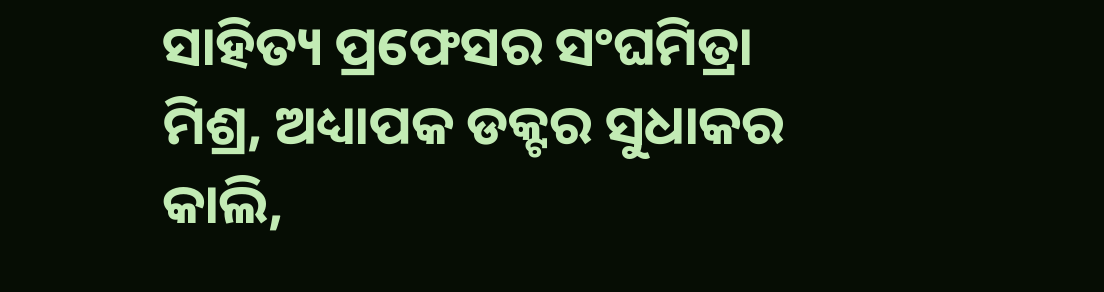ସାହିତ୍ୟ ପ୍ରଫେସର ସଂଘମିତ୍ରା ମିଶ୍ର, ଅଧ୍ୟାପକ ଡକ୍ଟର ସୁଧାକର କାଲି,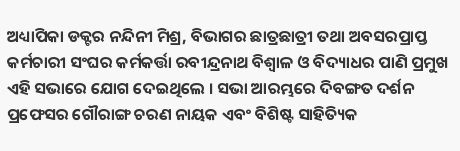ଅଧ୍ୟାପିକା ଡକ୍ଟର ନନ୍ଦିନୀ ମିଶ୍ର, ବିଭାଗର ଛାତ୍ରଛାତ୍ରୀ ତଥା ଅବସରପ୍ରାପ୍ତ କର୍ମଚାରୀ ସଂଘର କର୍ମକର୍ତ୍ତା ରବୀନ୍ଦ୍ରନାଥ ବିଶ୍ୱାଳ ଓ ବିଦ୍ୟାଧର ପାଣି ପ୍ରମୁଖ ଏହି ସଭାରେ ଯୋଗ ଦେଇଥିଲେ । ସଭା ଆରମ୍ଭରେ ଦିବଙ୍ଗତ ଦର୍ଶନ ପ୍ରଫେସର ଗୌରାଙ୍ଗ ଚରଣ ନାୟକ ଏବଂ ବିଶିଷ୍ଟ ସାହିତ୍ୟିକ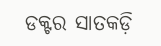ଡକ୍ଟର ସାତକଡ଼ି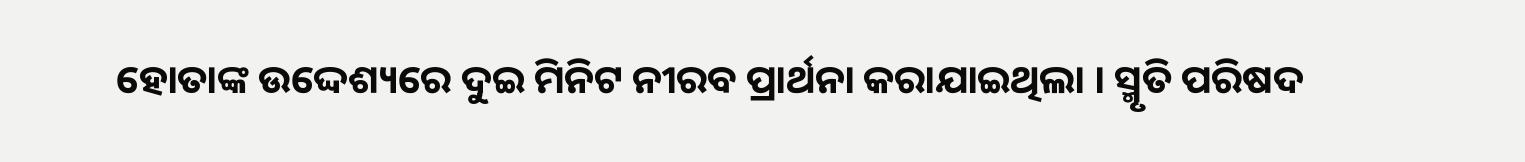ହୋତାଙ୍କ ଉଦ୍ଦେଶ୍ୟରେ ଦୁଇ ମିନିଟ ନୀରବ ପ୍ରାର୍ଥନା କରାଯାଇଥିଲା । ସ୍ମୃତି ପରିଷଦ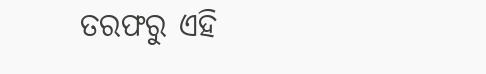ତରଫରୁ ଏହି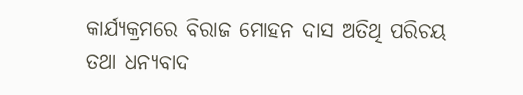କାର୍ଯ୍ୟକ୍ରମରେ ବିରାଜ ମୋହନ ଦାସ ଅତିଥି ପରିଚୟ ତଥା ଧନ୍ୟବାଦ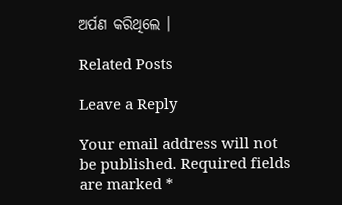ଅର୍ପଣ କରିଥିଲେ ।

Related Posts

Leave a Reply

Your email address will not be published. Required fields are marked *